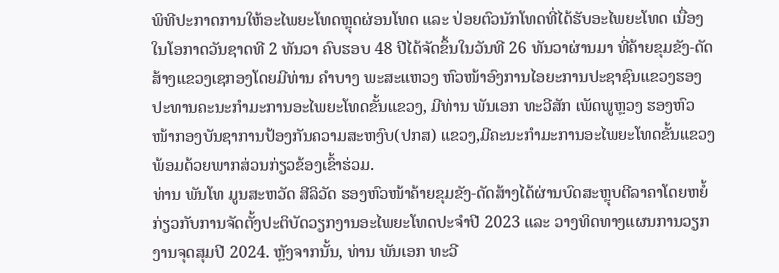ພິທີປະກາດການໃຫ້ອະໄພຍະໂທດຫຼຸດຜ່ອນໂທດ ແລະ ປ່ອຍຕົວນັກໂທດທີ່ໄດ້ຮັບອະໄພຍະໂທດ ເນື່ອງໃນໂອກາດວັນຊາດທີ 2 ທັນວາ ຄົບຮອບ 48 ປີໄດ້ຈັດຂຶ້ນໃນວັນທີ 26 ທັນວາຜ່ານມາ ທີ່ຄ້າຍຂຸມຂັງ-ດັດສ້າງແຂວງເຊກອງໂດຍມີທ່ານ ຄໍາບາງ ພະສະແຫວງ ຫົວໜ້າອົງການໄອຍະການປະຊາຊົນແຂວງຮອງປະທານຄະນະກໍາມະການອະໄພຍະໂທດຂັ້ນແຂວງ, ມີທ່ານ ພັນເອກ ທະວີສັກ ເພັດພູຫຼວງ ຮອງຫົວໜ້າກອງບັນຊາການປ້ອງກັນຄວາມສະຫງົບ(ປກສ) ແຂວງ,ມີຄະນະກໍາມະການອະໄພຍະໂທດຂັ້ນແຂວງພ້ອມດ້ວຍພາກສ່ວນກ່ຽວຂ້ອງເຂົ້າຮ່ວມ.
ທ່ານ ພັນໂທ ມູນສະຫວັດ ສີລິວັດ ຮອງຫົວໜ້າຄ້າຍຂຸມຂັງ-ດັດສ້າງໄດ້ຜ່ານບົດສະຫຼຸບຕີລາຄາໂດຍຫຍໍ້ກ່ຽວກັບການຈັດຕັ້ງປະຕິບັດວຽກງານອະໄພຍະໂທດປະຈໍາປີ 2023 ແລະ ວາງທິດທາງແຜນການວຽກງານຈຸດສຸມປີ 2024. ຫຼັງຈາກນັ້ນ, ທ່ານ ພັນເອກ ທະວີ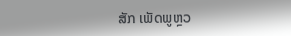ສັກ ເພັດພູຫຼວ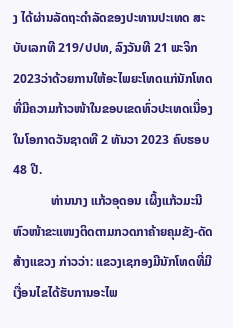ງ ໄດ້ຜ່ານລັດຖະດໍາລັດຂອງປະທານປະເທດ ສະບັບເລກທີ 219/ປປທ, ລົງວັນທີ 21 ພະຈິກ 2023ວ່າດ້ວຍການໃຫ້ອະໄພຍະໂທດແກ່ນັກໂທດທີ່ມີຄວາມກ້າວໜ້າໃນຂອບເຂດທົ່ວປະເທດເນື່ອງໃນໂອກາດວັນຊາດທີ 2 ທັນວາ 2023 ຄົບຮອບ 48 ປີ.
            ທ່ານນາງ ແກ້ວອຸດອນ ເຜິ້ງແກ້ວມະນີ ຫົວໜ້າຂະແໜງຕິດຕາມກວດກາຄ້າຍຄຸມຂັງ-ດັດສ້າງແຂວງ ກ່າວວ່າ: ແຂວງເຊກອງມີນັກໂທດທີ່ມີເງື່ອນໄຂໄດ້ຮັບການອະໄພ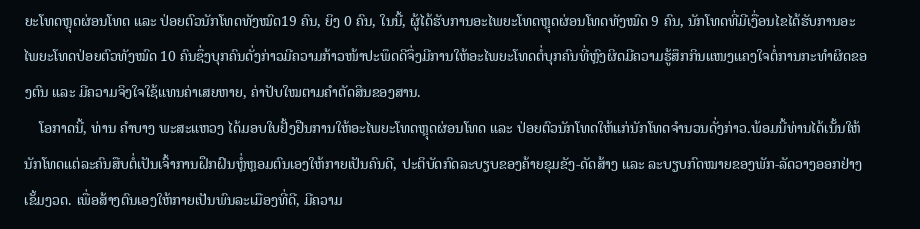ຍະໂທດຫຼຸດຜ່ອນໂທດ ແລະ ປ່ອຍຕົວນັກໂທດທັງໝົດ19 ຄົນ, ຍິງ 0 ຄົນ, ໃນນີ້, ຜູ້ໄດ້ຮັບການອະໄພຍະໂທດຫຼຸດຜ່ອນໂທດທັງໝົດ 9 ຄົນ, ນັກໂທດທີ່ມີເງື່ອນໄຂໄດ້ຮັບການອະໄພຍະໂທດປ່ອຍຕົວທັງໝົດ 10 ຄົນຊຶ່ງບຸກຄົນດັ່ງກ່າວມີຄວາມກ້າວໜ້າປະພຶດດີຈຶ່ງມີການໃຫ້ອະໄພຍະໂທດຕໍ່ບຸກຄົນທີ່ຫຼົງຜິດມີຄວາມຮູ້ສຶກກິນແໜງແຄງໃຈຕໍ່ການກະທຳຜິດຂອງຕົນ ແລະ ມີຄວາມຈິງໃຈໃຊ້ແທນຄ່າເສຍຫາຍ, ຄ່າປັບໃໝຕາມຄຳຕັດສິນຂອງສານ.
    ໂອກາດນີ້, ທ່ານ ຄໍາບາງ ພະສະແຫວງ ໄດ້ມອບໃບຢັ້ງຢືນການໃຫ້ອະໄພຍະໂທດຫຼຸດຜ່ອນໂທດ ແລະ ປ່ອຍຕົວນັກໂທດໃຫ້ແກ່ນັກໂທດຈຳນວນດັ່ງກ່າວ.ພ້ອມນີ້ທ່ານໄດ້ເນັ້ນໃຫ້ນັກໂທດແຕ່ລະຄົນສືບຕໍ່ເປັນເຈົ້າການຝຶກຝົນຫຼໍ່ຫຼອມຕົນເອງໃຫ້ກາຍເປັນຄົນດີ, ປະຕິບັດກົດລະບຽບຂອງຄ້າຍຂຸມຂັງ-ດັດສ້າງ ແລະ ລະບຽບກົດໝາຍຂອງພັກ-ລັດວາງອອກຢ່າງເຂັ້ມງວດ. ເພື່ອສ້າງຕົນເອງໃຫ້ກາຍເປັນພົນລະເມືອງທີ່ດີ, ມີຄວາມ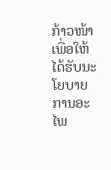ກ້າວໜ້າເພື່ອໃຫ້ໄດ້ຮັບນະໂຍບາຍການອະໄພ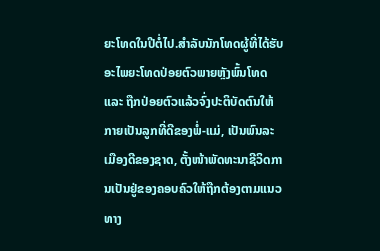ຍະໂທດໃນປີຕໍ່ໄປ.ສໍາລັບນັກໂທດຜູ້ທີ່ໄດ້ຮັບອະໄພຍະໂທດປ່ອຍຕົວພາຍຫຼັງພົ້ນໂທດ ແລະ ຖືກປ່ອຍຕົວແລ້ວຈົ່ງປະຕິບັດຕົນໃຫ້ກາຍເປັນລູກທີ່ດີຂອງພໍ່-ແມ່, ເປັນພົນລະເມືອງດີຂອງຊາດ, ຕັ້ງໜ້າພັດທະນາຊີວິດການເປັນຢູ່ຂອງຄອບຄົວໃຫ້ຖືກຕ້ອງຕາມແນວທາງ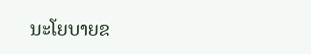ນະໂຍບາຍຂ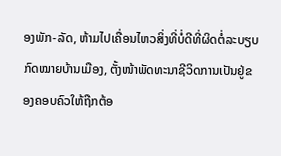ອງພັກ-ລັດ, ຫ້າມໄປເຄື່ອນໄຫວສິ່ງທີ່ບໍ່ດີທີ່ຜິດຕໍ່ລະບຽບກົດໝາຍບ້ານເມືອງ, ຕັ້ງໜ້າພັດທະນາຊີວິດການເປັນຢູ່ຂອງຄອບຄົວໃຫ້ຖືກຕ້ອ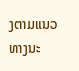ງຕາມແນວທາງນະ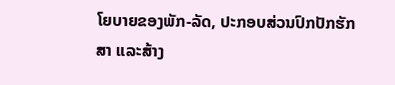ໂຍບາຍຂອງພັກ-ລັດ, ປະກອບສ່ວນປົກປັກຮັກສາ ແລະສ້າງ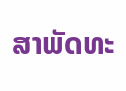ສາພັດທະ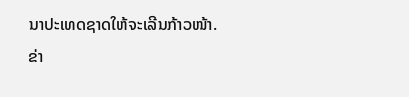ນາປະເທດຊາດໃຫ້ຈະເລີນກ້າວໜ້າ.
ຂ່າ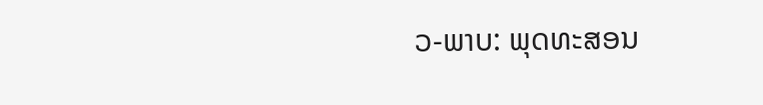ວ-ພາບ: ພຸດທະສອນ